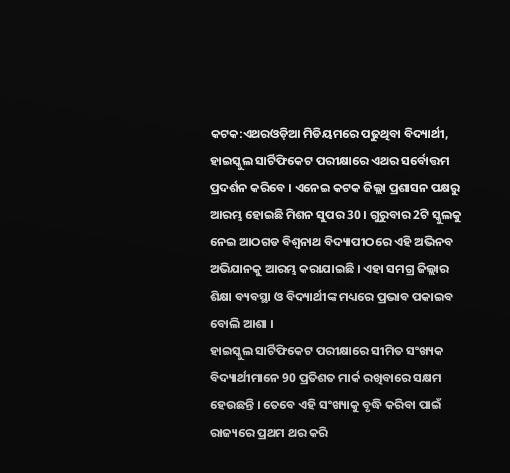କଟକ:ଏଥରଓଡ଼ିଆ ମିଡିୟମରେ ପଢୁଥିବା ବିଦ୍ୟାର୍ଥୀ, ହାଇସ୍କୁଲ ସାର୍ଟିଫିକେଟ ପରୀକ୍ଷାରେ ଏଥର ସର୍ବୋତ୍ତମ ପ୍ରଦର୍ଶନ କରିବେ । ଏନେଇ କଟକ ଜିଲ୍ଲା ପ୍ରଶାସନ ପକ୍ଷରୁ ଆରମ୍ଭ ହୋଇଛି ମିଶନ ସୁପର 30 । ଗୁରୁବାର 2ଟି ସ୍କୁଲକୁ ନେଇ ଆଠଗଡ ବିଶ୍ଵନାଥ ବିଦ୍ୟାପୀଠରେ ଏହି ଅଭିନବ ଅଭିଯାନକୁ ଆରମ୍ଭ କରାଯାଇଛି । ଏହା ସମଗ୍ର ଜିଲ୍ଲାର ଶିକ୍ଷା ବ୍ୟବସ୍ଥା ଓ ବିଦ୍ୟାର୍ଥୀଙ୍କ ମଧ୍ୟରେ ପ୍ରଭାବ ପକାଇବ ବୋଲି ଆଶା ।
ହାଇସ୍କୁଲ ସାର୍ଟିଫିକେଟ ପରୀକ୍ଷାରେ ସୀମିତ ସଂଖ୍ୟକ ବିଦ୍ୟାର୍ଥୀମାନେ 90 ପ୍ରତିଶତ ମାର୍କ ରଖିବାରେ ସକ୍ଷମ ହେଉଛନ୍ତି । ତେବେ ଏହି ସଂଖ୍ୟାକୁ ବୃଦ୍ଧି କରିବା ପାଇଁ ରାଜ୍ୟରେ ପ୍ରଥମ ଥର କରି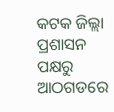କଟକ ଜିଲ୍ଲା ପ୍ରଶାସନ ପକ୍ଷରୁ ଆଠଗଡରେ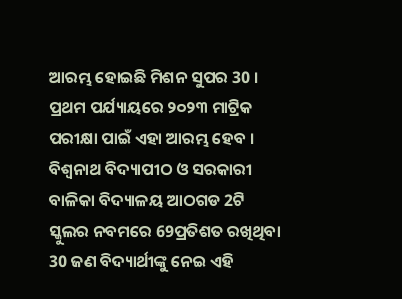ଆରମ୍ଭ ହୋଇଛି ମିଶନ ସୁପର 30 । ପ୍ରଥମ ପର୍ଯ୍ୟାୟରେ ୨୦୨୩ ମାଟ୍ରିକ ପରୀକ୍ଷା ପାଇଁ ଏହା ଆରମ୍ଭ ହେବ । ବିଶ୍ଵନାଥ ବିଦ୍ୟାପୀଠ ଓ ସରକାରୀ ବାଳିକା ବିଦ୍ୟାଳୟ ଆଠଗଡ 2ଟି ସ୍କୁଲର ନବମରେ 69ପ୍ରତିଶତ ରଖିଥିବା 30 ଜଣ ବିଦ୍ୟାର୍ଥୀଙ୍କୁ ନେଇ ଏହି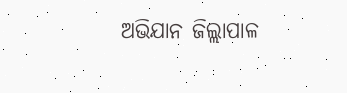ଅଭିଯାନ ଜିଲ୍ଲାପାଳ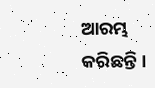ଆରମ୍ଭ କରିଛନ୍ତି ।